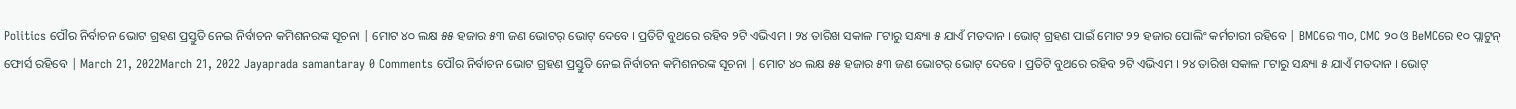Politics ପୌର ନିର୍ବାଚନ ଭୋଟ ଗ୍ରହଣ ପ୍ରସ୍ତୁତି ନେଇ ନିର୍ବାଚନ କମିଶନରଙ୍କ ସୂଚନା | ମୋଟ ୪୦ ଲକ୍ଷ ୫୫ ହଜାର ୫୩ ଜଣ ଭୋଟର୍ ଭୋଟ୍ ଦେବେ । ପ୍ରତିଟି ବୁଥରେ ରହିବ ୨ଟି ଏଭିଏମ । ୨୪ ତାରିଖ ସକାଳ ୮ଟାରୁ ସନ୍ଧ୍ୟା ୫ ଯାଏଁ ମତଦାନ । ଭୋଟ୍ ଗ୍ରହଣ ପାଇଁ ମୋଟ ୨୨ ହଜାର ପୋଲିଂ କର୍ମଚାରୀ ରହିବେ | BMCରେ ୩୦, CMC ୨୦ ଓ BeMCରେ ୧୦ ପ୍ଲାଟୁନ୍ ଫୋର୍ସ ରହିବେ | March 21, 2022March 21, 2022 Jayaprada samantaray 0 Comments ପୌର ନିର୍ବାଚନ ଭୋଟ ଗ୍ରହଣ ପ୍ରସ୍ତୁତି ନେଇ ନିର୍ବାଚନ କମିଶନରଙ୍କ ସୂଚନା | ମୋଟ ୪୦ ଲକ୍ଷ ୫୫ ହଜାର ୫୩ ଜଣ ଭୋଟର୍ ଭୋଟ୍ ଦେବେ । ପ୍ରତିଟି ବୁଥରେ ରହିବ ୨ଟି ଏଭିଏମ । ୨୪ ତାରିଖ ସକାଳ ୮ଟାରୁ ସନ୍ଧ୍ୟା ୫ ଯାଏଁ ମତଦାନ । ଭୋଟ୍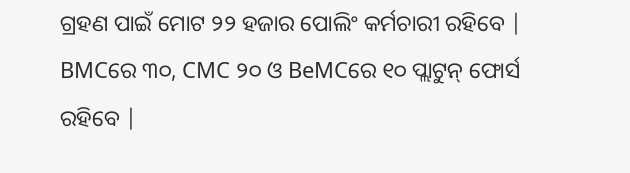ଗ୍ରହଣ ପାଇଁ ମୋଟ ୨୨ ହଜାର ପୋଲିଂ କର୍ମଚାରୀ ରହିବେ | BMCରେ ୩୦, CMC ୨୦ ଓ BeMCରେ ୧୦ ପ୍ଲାଟୁନ୍ ଫୋର୍ସ ରହିବେ |